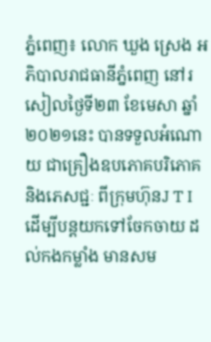ភ្នំពេញ៖ លោក ឃួង ស្រេង អភិបាលរាជធានីភ្នំពេញ នៅរសៀលថ្ងៃទី២៣ ខែមេសា ឆ្នាំ២០២១នេះ បានទទួលអំណោយ ជាគ្រឿងឧបភោគបរិភោគ និងភេសជ្ជៈ ពីក្រុមហ៊ុនJ T I ដើម្បីបន្តយកទៅចែកចាយ ដល់កងកម្លាំង មានសម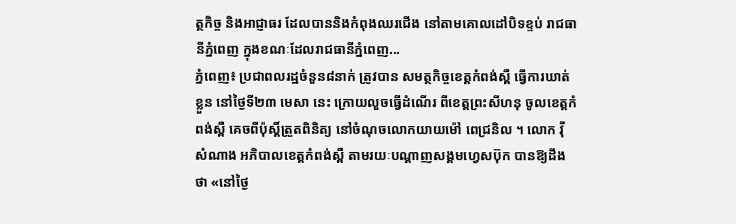ត្ថកិច្ច និងអាជ្ញាធរ ដែលបាននិងកំពុងឈរជើង នៅតាមគោលដៅបិទខ្ទប់ រាជធានីភ្នំពេញ ក្នុងខណៈដែលរាជធានីភ្នំពេញ...
ភ្នំពេញ៖ ប្រជាពលរដ្ឋចំនួន៨នាក់ ត្រូវបាន សមត្ថកិច្ចខេត្តកំពង់ស្ពឺ ធ្វើការឃាត់ខ្លួន នៅថ្ងៃទី២៣ មេសា នេះ ក្រោយលួចធ្វេីដំណើរ ពីខេត្តព្រះសីហនុ ចូលខេត្តកំពង់ស្ពឺ គេចពីប៉ុស្តិ៍ត្រួតពិនិត្យ នៅចំណុចលោកយាយម៉ៅ ពេជ្រនិល ។ លោក វ៉ី សំណាង អភិបាលខេត្តកំពង់ស្ពឺ តាមរយៈបណ្ដាញសង្គមហ្វេសប៊ុក បានឱ្យដឹងថា «នៅថ្ងៃ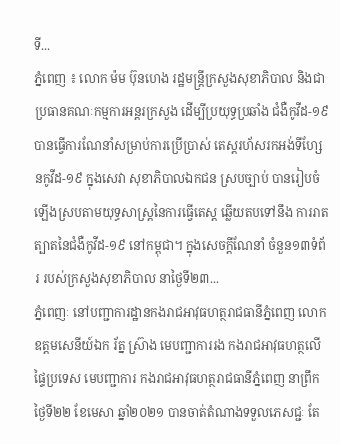ទី...
ភ្នំពេញ ៖ លោក ម៉ម ប៊ុនហេង រដ្ឋមន្ដ្រីក្រសួងសុខាភិបាល និងជាប្រធានគណៈកម្មការអន្ដរក្រសួង ដើម្បីប្រយុទ្ធប្រឆាំង ជំងឺកូវីដ-១៩ បានធ្វើការណែនាំសម្រាប់ការប្រើប្រាស់ តេស្ដរហ័សរកអង់ទីហ្សែនកូវីដ-១៩ ក្នុងសេវា សុខាភិបាលឯកជន ស្របច្បាប់ បានរៀបចំឡើងស្របតាមយុទ្ធសាស្រ្តនៃការធ្វើតេស្ត ឆ្លើយតបទៅនឹង ការរាតត្បាតនៃជំងឺកូវីដ-១៩ នៅកម្ពុជា។ ក្នុងសេចក្ដីណែនាំ ចំនួន១៣ទំព័រ របស់ក្រសួងសុខាភិបាល នាថ្ងៃទី២៣...
ភ្នំពេញៈ នៅបញ្ជាការដ្ឋានកងរាជអាវុធហត្ថរាជធានីភ្នំពេញ លោកឧត្តមសេនីយ៍ឯក រ័ត្ន ស្រ៊ាង មេបញ្ជាការរង កងរាជអាវុធហត្ថលើផ្ទៃប្រទេស មេបញ្ជាការ កងរាជអាវុធហត្ថរាជធានីភ្នំពេញ នាព្រឹក ថ្ងៃទី២២ ខែមេសា ឆ្នាំ២០២១ បានចាត់តំណាងទទួលភេសជ្ជៈ តែ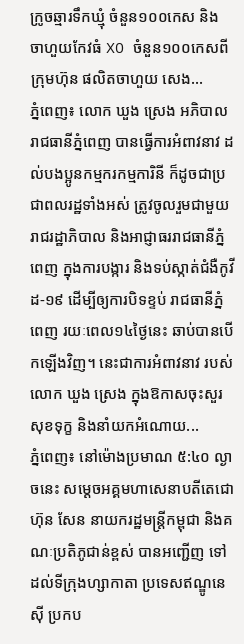ក្រូចឆ្មារទឹកឃ្មុំ ចំនួន១០០កេស និង ចាហួយកែវធំ XO ចំនួន១០០កេសពីក្រុមហ៊ុន ផលិតចាហួយ សេង...
ភ្នំពេញ៖ លោក ឃួង ស្រេង អភិបាលរាជធានីភ្នំពេញ បានធ្វើការអំពាវនាវ ដល់បងប្អូនកម្មករកម្មការិនី ក៏ដូចជាប្រជាពលរដ្ឋទាំងអស់ ត្រូវចូលរួមជាមួយរាជរដ្ឋាភិបាល និងអាជ្ញាធររាជធានីភ្នំពេញ ក្នុងការបង្ការ និងទប់ស្កាត់ជំងឺកូវីដ-១៩ ដើម្បីឲ្យការបិទខ្ទប់ រាជធានីភ្នំពេញ រយៈពេល១៤ថ្ងៃនេះ ឆាប់បានបើកឡើងវិញ។ នេះជាការអំពាវនាវ របស់លោក ឃួង ស្រេង ក្នុងឱកាសចុះសួរសុខទុក្ខ និងនាំយកអំណោយ...
ភ្នំពេញ៖ នៅម៉ោងប្រមាណ ៥:៤០ ល្ងាចនេះ សម្តេចអគ្គមហាសេនាបតីតេជោ ហ៊ុន សែន នាយករដ្ឋមន្រ្តីកម្ពុជា និងគណៈប្រតិភូជាន់ខ្ពស់ បានអញ្ជើញ ទៅដល់ទីក្រុងហ្សាកាតា ប្រទេសឥណ្ឌូនេស៊ី ប្រកប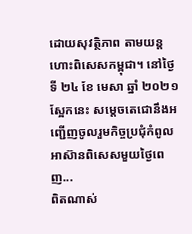ដោយសុវត្ថិភាព តាមយន្តហោះពិសេសកម្ពុជា។ នៅថ្ងៃទី ២៤ ខែ មេសា ឆ្នាំ ២០២១ ស្អែកនេះ សម្តេចតេជោនឹងអញ្ជើញចូលរួមកិច្ចប្រជុំកំពូលអាស៊ានពិសេសមួយថ្ងៃពេញ...
ពិតណាស់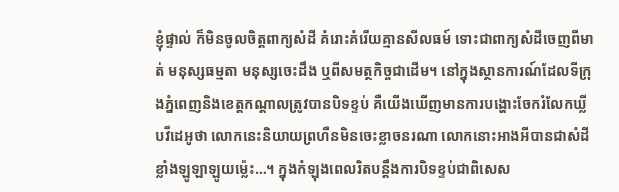ខ្ញុំផ្ទាល់ ក៏មិនចូលចិត្តពាក្យសំដី គំរោះគំរើយគ្មានសីលធម៍ ទោះជាពាក្យសំដីចេញពីមាត់ មនុស្សធម្មតា មនុស្សចេះដឹង ឬពីសមត្ថកិច្ចជាដើម។ នៅក្នុងស្ថានការណ៍ដែលទីក្រុងភ្នំពេញនិងខេត្តកណ្តាលត្រូវបានបិទខ្ទប់ គឺយើងឃើញមានការបង្ហោះចែករំលែកឃ្លីបវីដេអូថា លោកនេះនិយាយព្រហឺនមិនចេះខ្លាចនរណា លោកនោះអាងអីបានជាសំដីខ្លាំងឡូឡាឡូយម្ល៉េះ…។ ក្នុងកំឡុងពេលរិតបន្តឹងការបិទខ្ទប់ជាពិសេស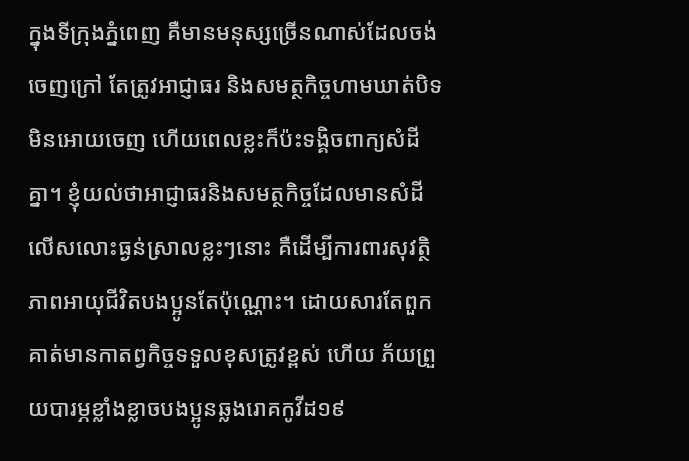ក្នុងទីក្រុងភ្នំពេញ គឺមានមនុស្សច្រើនណាស់ដែលចង់ចេញក្រៅ តែត្រូវអាជ្ញាធរ និងសមត្ថកិច្ចហាមឃាត់បិទមិនអោយចេញ ហើយពេលខ្លះក៏ប៉ះទង្គិចពាក្យសំដីគ្នា។ ខ្ញុំយល់ថាអាជ្ញាធរនិងសមត្ថកិច្ចដែលមានសំដីលើសលោះធ្ងន់ស្រាលខ្លះៗនោះ គឺដើម្បីការពារសុវត្ថិភាពអាយុជីវិតបងប្អូនតែប៉ុណ្ណោះ។ ដោយសារតែពួកគាត់មានកាតព្វកិច្ចទទួលខុសត្រូវខ្ពស់ ហើយ ភ័យព្រួយបារម្ភខ្លាំងខ្លាចបងប្អូនឆ្លងរោគកូវីដ១៩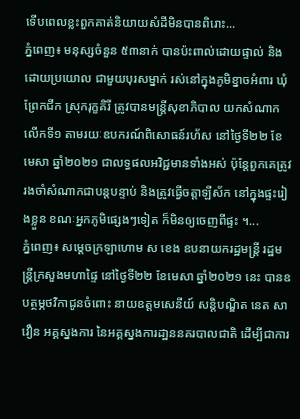ទើបពេលខ្លះពួកគាត់និយាយសំដីមិនបានពិរោះ...
ភ្នំពេញ៖ មនុស្សចំនួន ៥៣នាក់ បានប៉ះពាល់ដោយផ្ទាល់ និងដោយប្រយោល ជាមួយបុរសម្នាក់ រស់នៅក្នុងភូមិខ្នាចអំពារ ឃុំព្រែកជីក ស្រុករុក្ខគិរី ត្រូវបានមន្ត្រីសុខាភិបាល យកសំណាកលើកទី១ តាមរយៈឧបករណ៍ពិសោធន៍រហ័ស នៅថ្ងៃទី២២ ខែមេសា ឆ្នាំ២០២១ ជាលទ្ធផលអវិជ្ជមានទាំងអស់ ប៉ុន្តែពួកគេត្រូវរងចាំសំណាកជាបន្តបន្ទាប់ និងត្រូវធ្វើចត្តាឡីស័ក នៅក្នុងផ្ទះរៀងខ្លួន ខណៈអ្នកភូមិផ្សេងៗទៀត ក៏មិនឲ្យចេញពីផ្ទះ ។...
ភ្នំពេញ៖ សម្ដេចក្រឡាហោម ស ខេង ឧបនាយករដ្ឋមន្ត្រី រដ្ឋមន្ត្រីក្រសួងមហាផ្ទៃ នៅថ្ងៃទី២២ ខែមេសា ឆ្នាំ២០២១ នេះ បានឧបត្ថម្ភថវិកាជូនចំពោះ នាយឧត្តមសេនីយ៍ សន្តិបណ្ឌិត នេត សាវឿន អគ្គស្នងការ នៃអគ្គស្នងការដា្ឋននគរបាលជាតិ ដើម្បីជាការ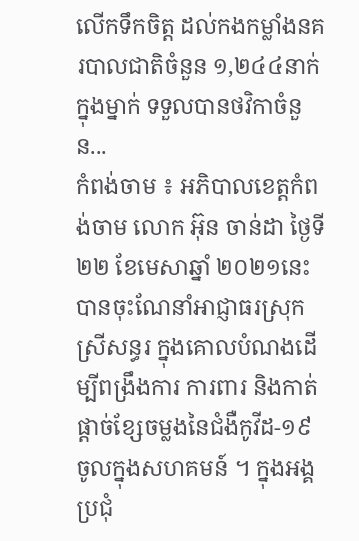លើកទឹកចិត្ត ដល់កងកម្លាំងនគរបាលជាតិចំនួន ១,២៤៤នាក់ ក្នុងម្នាក់ ទទួលបានថវិកាចំនួន...
កំពង់ចាម ៖ អភិបាលខេត្តកំពង់ចាម លោក អ៊ុន ចាន់ដា ថ្ងៃទី ២២ ខែមេសាឆ្នាំ ២០២១នេះ បានចុះណែនាំអាជ្ញាធរស្រុកស្រីសន្ធរ ក្នុងគោលបំណងដើម្បីពង្រឹងការ ការពារ និងកាត់ផ្ដាច់ខ្សែចម្លងនៃជំងឺកូវីដ-១៩ ចូលក្នុងសហគមន៍ ។ ក្នុងអង្គប្រជុំ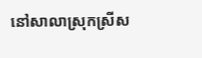នៅសាលាស្រុកស្រីស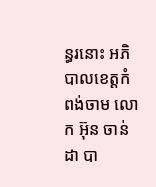ន្ធរនោះ អភិបាលខេត្តកំពង់ចាម លោក អ៊ុន ចាន់ដា បា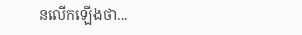នលើកឡើងថា...